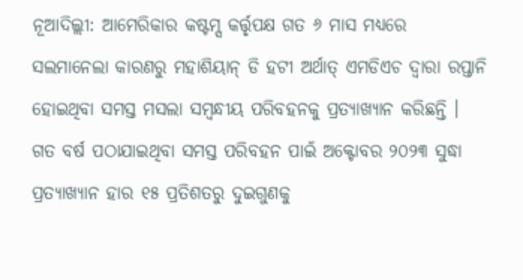ନୂଆଦିଲ୍ଲୀ: ଆମେରିକାର କଷ୍ଟମ୍ସ କର୍ତ୍ତୃପକ୍ଷ ଗତ ୬ ମାସ ମଧ୍ୟରେ ସଲମାନେଲା କାରଣରୁ ମହାଶିୟାନ୍ ଡି ହଟୀ ଅର୍ଥାତ୍ ଏମଡିଏଚ ଦ୍ୱାରା ରପ୍ତାନି ହୋଇଥିବା ସମସ୍ତ ମସଲା ସମ୍ବନ୍ଧୀୟ ପରିବହନକୁ ପ୍ରତ୍ୟାଖ୍ୟାନ କରିଛନ୍ତି ।
ଗତ ବର୍ଷ ପଠାଯାଇଥିବା ସମସ୍ତ ପରିବହନ ପାଇଁ ଅକ୍ଟୋବର ୨୦୨୩ ସୁଦ୍ଧା ପ୍ରତ୍ୟାଖ୍ୟାନ ହାର ୧୫ ପ୍ରତିଶତରୁ ଦୁଇଗୁଣକୁ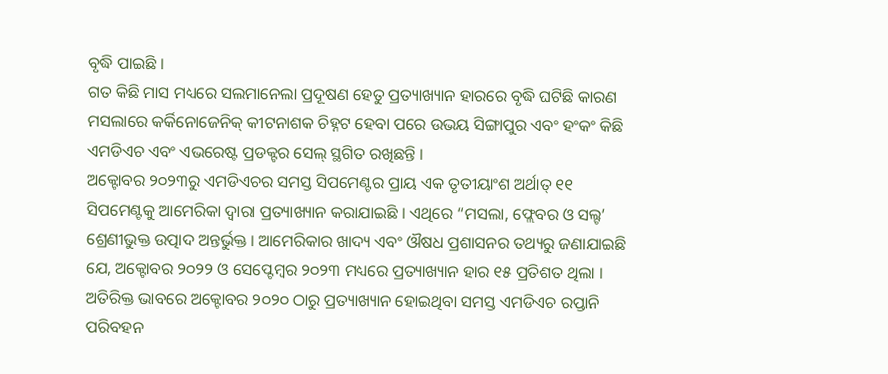ବୃଦ୍ଧି ପାଇଛି ।
ଗତ କିଛି ମାସ ମଧ୍ୟରେ ସଲମାନେଲା ପ୍ରଦୂଷଣ ହେତୁ ପ୍ରତ୍ୟାଖ୍ୟାନ ହାରରେ ବୃଦ୍ଧି ଘଟିଛି କାରଣ ମସଲାରେ କର୍କିନୋଜେନିକ୍ କୀଟନାଶକ ଚିହ୍ନଟ ହେବା ପରେ ଉଭୟ ସିଙ୍ଗାପୁର ଏବଂ ହଂକଂ କିଛି ଏମଡିଏଚ ଏବଂ ଏଭରେଷ୍ଟ ପ୍ରଡକ୍ଟର ସେଲ୍ ସ୍ଥଗିତ ରଖିଛନ୍ତି ।
ଅକ୍ଟୋବର ୨୦୨୩ରୁ ଏମଡିଏଚର ସମସ୍ତ ସିପମେଣ୍ଟର ପ୍ରାୟ ଏକ ତୃତୀୟାଂଶ ଅର୍ଥାତ୍ ୧୧ ସିପମେଣ୍ଟକୁ ଆମେରିକା ଦ୍ୱାରା ପ୍ରତ୍ୟାଖ୍ୟାନ କରାଯାଇଛି । ଏଥିରେ “ମସଲା, ଫ୍ଲେବର ଓ ସଲ୍ଟ’ ଶ୍ରେଣୀଭୁକ୍ତ ଉତ୍ପାଦ ଅନ୍ତର୍ଭୁକ୍ତ । ଆମେରିକାର ଖାଦ୍ୟ ଏବଂ ଔଷଧ ପ୍ରଶାସନର ତଥ୍ୟରୁ ଜଣାଯାଇଛି ଯେ, ଅକ୍ଟୋବର ୨୦୨୨ ଓ ସେପ୍ଟେମ୍ବର ୨୦୨୩ ମଧ୍ୟରେ ପ୍ରତ୍ୟାଖ୍ୟାନ ହାର ୧୫ ପ୍ରତିଶତ ଥିଲା । ଅତିରିକ୍ତ ଭାବରେ ଅକ୍ଟୋବର ୨୦୨୦ ଠାରୁ ପ୍ରତ୍ୟାଖ୍ୟାନ ହୋଇଥିବା ସମସ୍ତ ଏମଡିଏଚ ରପ୍ତାନି ପରିବହନ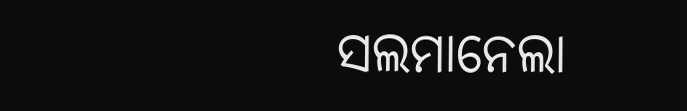ସଲମାନେଲା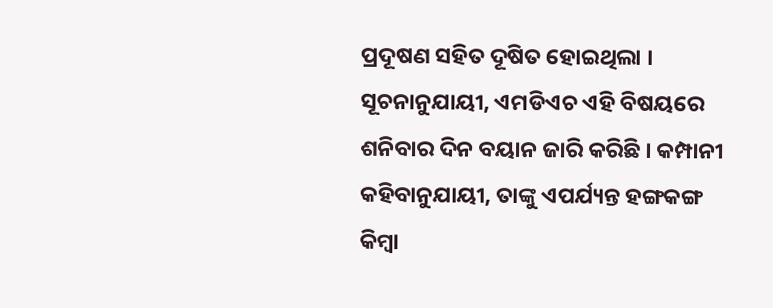ପ୍ରଦୂଷଣ ସହିତ ଦୂଷିତ ହୋଇଥିଲା ।
ସୂଚନାନୁଯାୟୀ, ଏମଡିଏଚ ଏହି ବିଷୟରେ ଶନିବାର ଦିନ ବୟାନ ଜାରି କରିଛି । କମ୍ପାନୀ କହିବାନୁଯାୟୀ, ତାଙ୍କୁ ଏପର୍ଯ୍ୟନ୍ତ ହଙ୍ଗକଙ୍ଗ କିମ୍ବା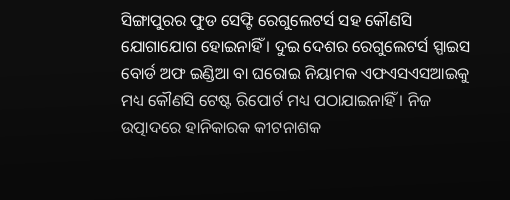ସିଙ୍ଗାପୁରର ଫୁଡ ସେଫ୍ଟି ରେଗୁଲେଟର୍ସ ସହ କୌଣସି ଯୋଗାଯୋଗ ହୋଇନାହିଁ । ଦୁଇ ଦେଶର ରେଗୁଲେଟର୍ସ ସ୍ପାଇସ ବୋର୍ଡ ଅଫ ଇଣ୍ଡିଆ ବା ଘରୋଇ ନିୟାମକ ଏଫଏସଏସଆଇକୁ ମଧ୍ୟ କୌଣସି ଟେଷ୍ଟ ରିପୋର୍ଟ ମଧ୍ୟ ପଠାଯାଇନାହିଁ । ନିଜ ଉତ୍ପାଦରେ ହାନିକାରକ କୀଟନାଶକ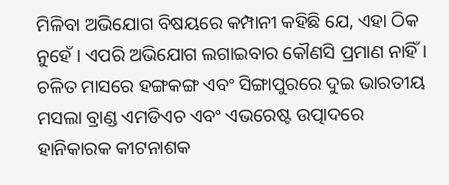ମିଳିବା ଅଭିଯୋଗ ବିଷୟରେ କମ୍ପାନୀ କହିଛି ଯେ, ଏହା ଠିକ ନୁହେଁ । ଏପରି ଅଭିଯୋଗ ଲଗାଇବାର କୌଣସି ପ୍ରମାଣ ନାହିଁ ।
ଚଳିତ ମାସରେ ହଙ୍ଗକଙ୍ଗ ଏବଂ ସିଙ୍ଗାପୁରରେ ଦୁଇ ଭାରତୀୟ ମସଲା ବ୍ରାଣ୍ଡ ଏମଡିଏଚ ଏବଂ ଏଭରେଷ୍ଟ ଉତ୍ପାଦରେ ହାନିକାରକ କୀଟନାଶକ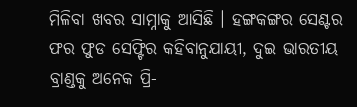ମିଳିବା ଖବର ସାମ୍ନାକୁ ଆସିଛି । ହଙ୍ଗକଙ୍ଗର ସେଣ୍ଟର ଫର ଫୁଡ ସେଫ୍ଟିର କହିବାନୁଯାୟୀ, ଦୁଇ ଭାରତୀୟ ବ୍ରାଣ୍ଡକୁ ଅନେକ ପ୍ରି-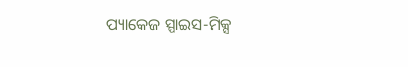ପ୍ୟାକେଜ ସ୍ପାଇସ-ମିକ୍ସ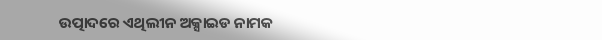ଉତ୍ପାଦରେ ଏଥିଲୀନ ଅକ୍ସାଇଡ ନାମକ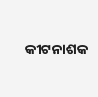କୀଟନାଶକ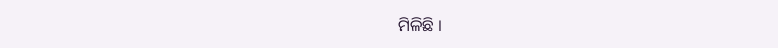ମିଳିଛି ।